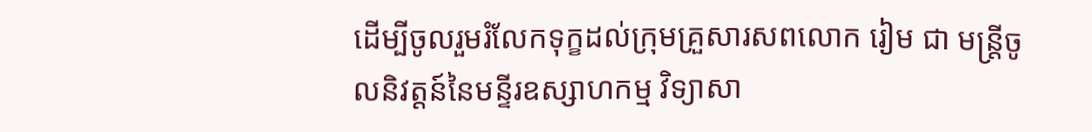ដើម្បីចូលរួមរំលែកទុក្ខដល់ក្រុមគ្រួសារសពលោក រៀម ជា មន្ត្រីចូលនិវត្តន៍នៃមន្ទីរឧស្សាហកម្ម វិទ្យាសា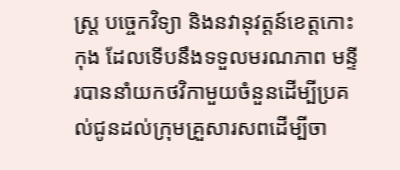ស្រ្ត បច្ចេកវិទ្យា និងនវានុវត្តន៍ខេត្តកោះកុង ដែលទើបនឹងទទួលមរណភាព មន្ទីរបាននាំយកថវិកាមួយចំនួនដើម្បីប្រគល់ជូនដល់ក្រុមគ្រួសារសពដើម្បីចា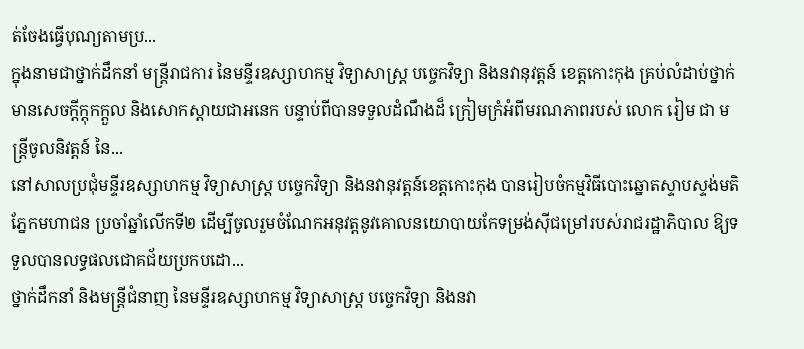ត់ចែងធ្វើបុណ្យតាមប្រ...
ក្នុងនាមជាថ្នាក់ដឹកនាំ មន្ត្រីរាជការ នៃមន្ទីរឧស្សាហកម្ម វិទ្យាសាស្ត្រ បច្ចេកវិទ្យា និងនវានុវត្តន៍ ខេត្តកោះកុង គ្រប់លំដាប់ថ្នាក់ មានសេចក្តីក្តុកក្តួល និងសោកស្តាយជាអនេក បន្ទាប់ពីបានទទួលដំណឹងដ៏ ក្រៀមក្រំអំពីមរណភាពរបស់ លោក រៀម ជា មន្ត្រីចូលនិវត្តន៍ នៃ...
នៅសាលប្រជុំមន្ទីរឧស្សាហកម្ម វិទ្យាសាស្រ្ត បច្ចេកវិទ្យា និងនវានុវត្តន៍ខេត្តកោះកុង បានរៀបចំកម្មវិធីបោះឆ្នោតស្ទាបស្ទង់មតិ ភ្នែកមហាជន ប្រចាំឆ្នាំលើកទី២ ដើម្បីចូលរួមចំណែកអនុវត្តនូវគោលនយោបាយកែទម្រង់ស៊ីជម្រៅរបស់រាជរដ្ឋាភិបាល ឱ្យទទួលបានលទ្ធផលជោគជ័យប្រកបដោ...
ថ្នាក់ដឹកនាំ និងមន្ត្រីជំនាញ នៃមន្ទីរឧស្សាហកម្ម វិទ្យាសាស្ត្រ បច្ចេកវិទ្យា និងនវា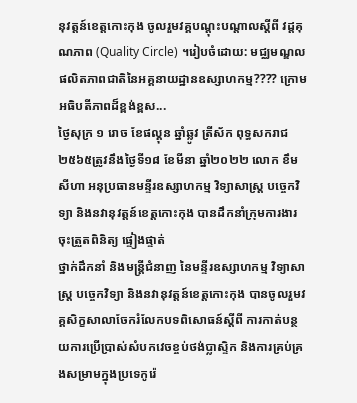នុវត្តន៍ខេត្តកោះកុង ចូលរួមវគ្គបណ្តុះបណ្តាលស្តីពី វដ្តគុណភាព (Quality Circle) ។រៀបចំដោយ: មជ្ឈមណ្ឌលផលិតភាពជាតិនៃអគ្គនាយដ្ឋានឧស្សាហកម្ម???? ក្រោមអធិបតីភាពដ៏ខ្ពង់ខ្ពស...
ថ្ងៃសុក្រ ១ រោច ខែផល្គុន ឆ្នាំឆ្លូវ ត្រីស័ក ពុទ្ធសករាជ ២៥៦៥ត្រូវនឹងថ្ងៃទី១៨ ខែមីនា ឆ្នាំ២០២២ លោក ខឹម សីហា អនុប្រធានមន្ទីរឧស្សាហកម្ម វិទ្យាសាស្រ្ត បច្ចេកវិទ្យា និងនវានុវត្តន៍ខេត្តកោះកុង បានដឹកនាំក្រុមការងារចុះត្រួតពិនិត្យ ផ្ទៀងផ្ទាត់
ថ្នាក់ដឹកនាំ និងមន្ត្រីជំនាញ នៃមន្ទីរឧស្សាហកម្ម វិទ្យាសាស្ត្រ បច្ចេកវិទ្យា និងនវានុវត្តន៍ខេត្តកោះកុង បានចូលរួមវគ្គសិក្ខសាលាចែករំលែកបទពិសោធន៍ស្តីពី ការកាត់បន្ថយការប្រើប្រាស់សំបកវេចខ្ចប់ថង់ប្លាស្ទិក និងការគ្រប់គ្រងសម្រាមក្នុងប្រទេកូរ៉េ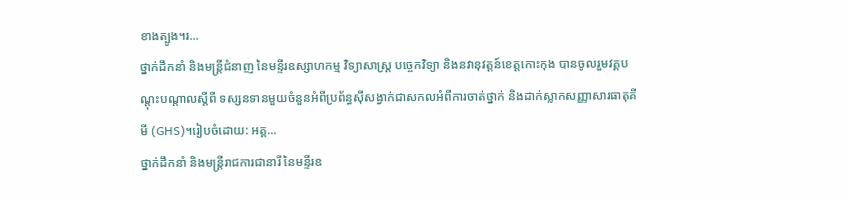ខាងត្បូង។រ...
ថ្នាក់ដឹកនាំ និងមន្ត្រីជំនាញ នៃមន្ទីរឧស្សាហកម្ម វិទ្យាសាស្ត្រ បច្ចេកវិទ្យា និងនវានុវត្តន៍ខេត្តកោះកុង បានចូលរួមវគ្គបណ្តុះបណ្តាលស្តីពី ទស្សនទានមួយចំនួនអំពីប្រព័ន្ធស៊ីសង្វាក់ជាសកលអំពីការចាត់ថ្នាក់ និងដាក់ស្លាកសញ្ញាសារធាតុគីមី (GHS)។រៀបចំដោយ: អគ្គ...
ថ្នាក់ដឹកនាំ និងមន្ត្រីរាជការជានារី នៃមន្ទីរឧ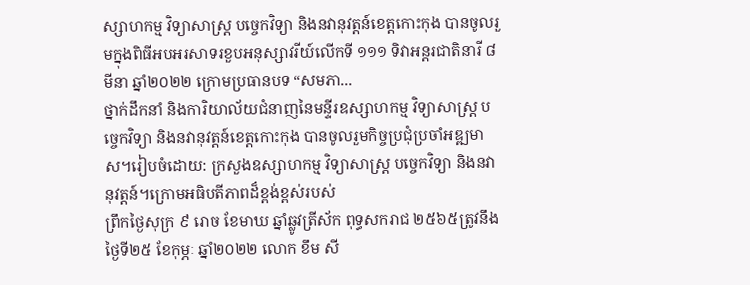ស្សាហកម្ម វិទ្យាសាស្ត្រ បច្ចេកវិទ្យា និងនវានុវត្តន៍ខេត្តកោះកុង បានចូលរួមក្នុងពិធីអបអរសាទរខួបអនុស្សាវរីយ៍លើកទី ១១១ ទិវាអន្តរជាតិនារី ៨ មីនា ឆ្នាំ២០២២ ក្រោមប្រធានបទ “សមភា...
ថ្នាក់ដឹកនាំ និងការិយាល័យជំនាញនៃមន្ទីរឧស្សាហកម្ម វិទ្យាសាស្រ្ត បច្ចេកវិទ្យា និងនវានុវត្តន៍ខេត្តកោះកុង បានចូលរួមកិច្ចប្រជុំប្រចាំអឌ្ឍមាស។រៀបចំដោយ: ក្រសួងឧស្សាហកម្ម វិទ្យាសាស្ត្រ បច្ចេកវិទ្យា និងនវានុវត្តន៍។ក្រោមអធិបតីភាពដ៏ខ្ពង់ខ្ពស់របស់
ព្រឹកថ្ងៃសុក្រ ៩ រោច ខែមាឃ ឆ្នាំឆ្លូវត្រីស័ក ពុទ្ធសករាជ ២៥៦៥ត្រូវនឹងថ្ងៃទី២៥ ខែកុម្ភៈ ឆ្នាំ២០២២ លោក ខឹម សី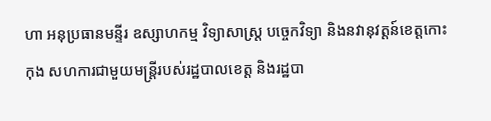ហា អនុប្រធានមន្ទីរ ឧស្សាហកម្ម វិទ្យាសាស្ត្រ បច្ចេកវិទ្យា និងនវានុវត្តន៍ខេត្តកោះកុង សហការជាមួយមន្ត្រីរបស់រដ្ឋបាលខេត្ត និងរដ្ឋបា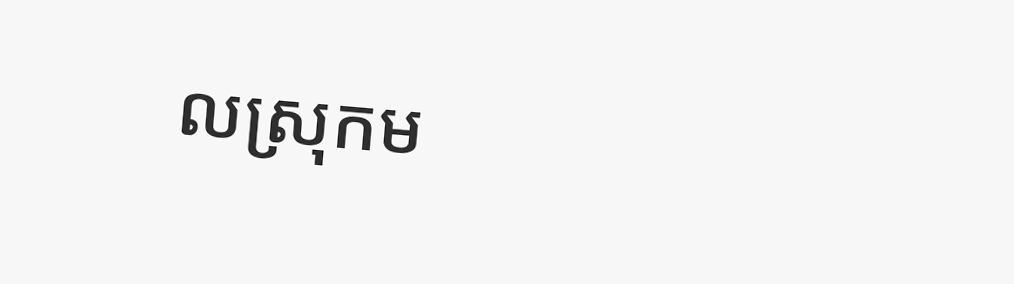លស្រុកម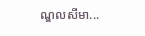ណ្ឌលសីមា...